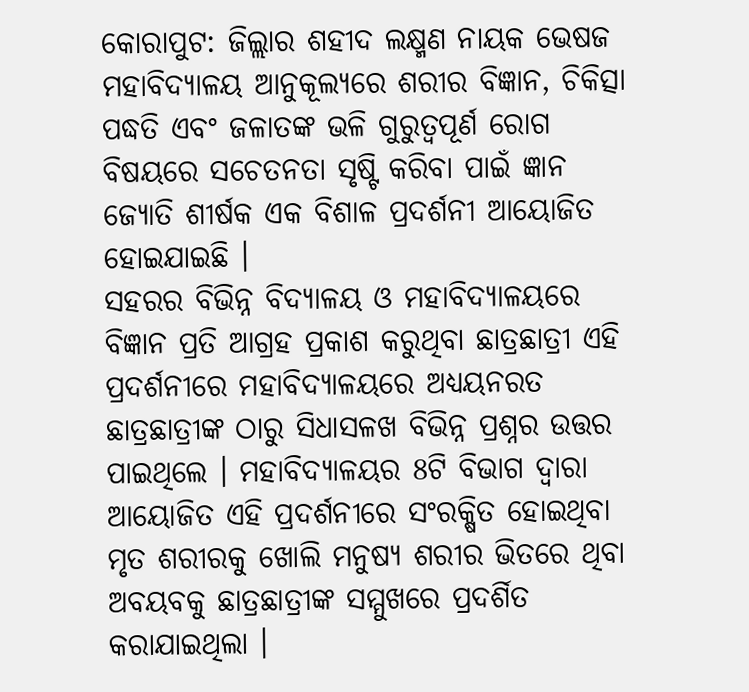କୋରାପୁଟ: ଜିଲ୍ଲାର ଶହୀଦ ଲକ୍ଷ୍ମଣ ନାୟକ ଭେଷଜ ମହାବିଦ୍ୟାଳୟ ଆନୁକୂଲ୍ୟରେ ଶରୀର ବିଜ୍ଞାନ, ଚିକିତ୍ସା ପଦ୍ଧତି ଏବଂ ଜଳାତଙ୍କ ଭଳି ଗୁରୁତ୍ବପୂର୍ଣ ରୋଗ ବିଷୟରେ ସଚେତନତା ସୃଷ୍ଟି କରିବା ପାଇଁ ଜ୍ଞାନ ଜ୍ୟୋତି ଶୀର୍ଷକ ଏକ ବିଶାଳ ପ୍ରଦର୍ଶନୀ ଆୟୋଜିତ ହୋଇଯାଇଛି ।
ସହରର ବିଭିନ୍ନ ବିଦ୍ୟାଳୟ ଓ ମହାବିଦ୍ୟାଳୟରେ ବିଜ୍ଞାନ ପ୍ରତି ଆଗ୍ରହ ପ୍ରକାଶ କରୁଥିବା ଛାତ୍ରଛାତ୍ରୀ ଏହି ପ୍ରଦର୍ଶନୀରେ ମହାବିଦ୍ୟାଳୟରେ ଅଧ୍ୟୟନରତ ଛାତ୍ରଛାତ୍ରୀଙ୍କ ଠାରୁ ସିଧାସଳଖ ବିଭିନ୍ନ ପ୍ରଶ୍ନର ଉତ୍ତର ପାଇଥିଲେ । ମହାବିଦ୍ୟାଳୟର 8ଟି ବିଭାଗ ଦ୍ବାରା ଆୟୋଜିତ ଏହି ପ୍ରଦର୍ଶନୀରେ ସଂରକ୍ଷିତ ହୋଇଥିବା ମୃତ ଶରୀରକୁ ଖୋଲି ମନୁଷ୍ୟ ଶରୀର ଭିତରେ ଥିବା ଅବୟବକୁ ଛାତ୍ରଛାତ୍ରୀଙ୍କ ସମ୍ମୁଖରେ ପ୍ରଦର୍ଶିତ କରାଯାଇଥିଲା ।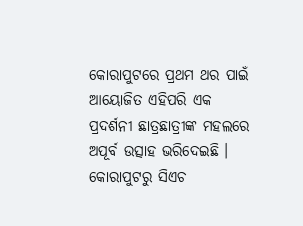କୋରାପୁଟରେ ପ୍ରଥମ ଥର ପାଇଁ ଆୟୋଜିତ ଏହିପରି ଏକ ପ୍ରଦର୍ଶନୀ ଛାତ୍ରଛାତ୍ରୀଙ୍କ ମହଲରେ ଅପୂର୍ବ ଉତ୍ସାହ ଭରିଦେଇଛି ।
କୋରାପୁଟରୁ ସିଏଚ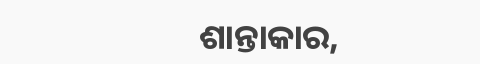ଶାନ୍ତାକାର,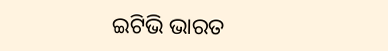ଇଟିଭି ଭାରତ